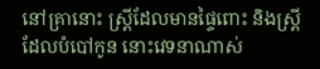នៅគ្រានោះ ស្រ្ដីដែលមានផ្ទៃពោះ និងស្រ្ដីដែលបំបៅកូន នោះវេទនាណាស់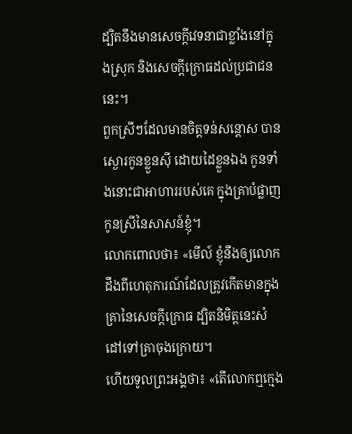ដ្បិតនឹងមានសេចក្តីវេទនាជាខ្លាំងនៅក្នុងស្រុក និងសេចក្តីក្រោធដល់ប្រជាជននេះ។
ពួកស្រីៗដែលមានចិត្តទន់សន្តោស បានស្ងោរកូនខ្លួនស៊ី ដោយដៃខ្លួនឯង កូនទាំងនោះជាអាហាររបស់គេ ក្នុងគ្រាបំផ្លាញកូនស្រីនៃសាសន៍ខ្ញុំ។
លោកពោលថា៖ «មើល៍ ខ្ញុំនឹងឲ្យលោកដឹងពីហេតុការណ៍ដែលត្រូវកើតមានក្នុងគ្រានៃសេចក្ដីក្រោធ ដ្បិតនិមិត្តនេះសំដៅទៅគ្រាចុងក្រោយ។
ហើយទូលព្រះអង្គថា៖ «តើលោកឮក្មេង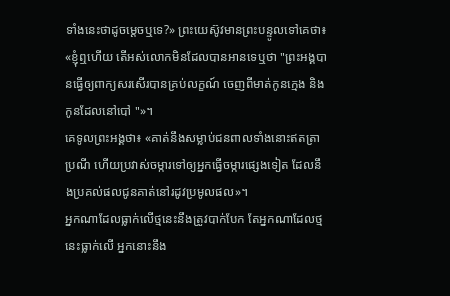ទាំងនេះថាដូចម្តេចឬទេ?» ព្រះយេស៊ូវមានព្រះបន្ទូលទៅគេថា៖ «ខ្ញុំឮហើយ តើអស់លោកមិនដែលបានអានទេឬថា "ព្រះអង្គបានធ្វើឲ្យពាក្យសរសើរបានគ្រប់លក្ខណ៍ ចេញពីមាត់កូនក្មេង និងកូនដែលនៅបៅ "»។
គេទូលព្រះអង្គថា៖ «គាត់នឹងសម្លាប់ជនពាលទាំងនោះឥតត្រាប្រណី ហើយប្រវាស់ចម្ការទៅឲ្យអ្នកធ្វើចម្ការផ្សេងទៀត ដែលនឹងប្រគល់ផលជូនគាត់នៅរដូវប្រមូលផល»។
អ្នកណាដែលធ្លាក់លើថ្មនេះនឹងត្រូវបាក់បែក តែអ្នកណាដែលថ្មនេះធ្លាក់លើ អ្នកនោះនឹង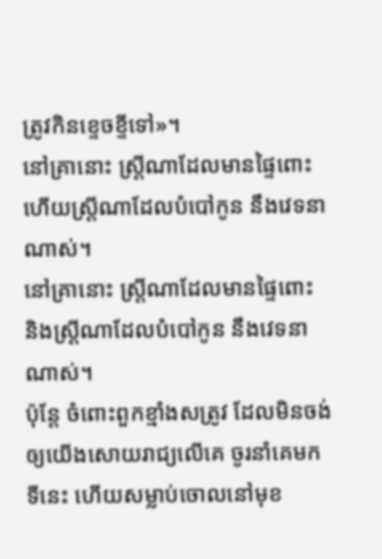ត្រូវកិនខ្ទេចខ្ទីទៅ»។
នៅគ្រានោះ ស្ត្រីណាដែលមានផ្ទៃពោះ ហើយស្ត្រីណាដែលបំបៅកូន នឹងវេទនាណាស់។
នៅគ្រានោះ ស្ត្រីណាដែលមានផ្ទៃពោះ និងស្ត្រីណាដែលបំបៅកូន នឹងវេទនាណាស់។
ប៉ុន្តែ ចំពោះពួកខ្មាំងសត្រូវ ដែលមិនចង់ឲ្យយើងសោយរាជ្យលើគេ ចូរនាំគេមកទីនេះ ហើយសម្លាប់ចោលនៅមុខ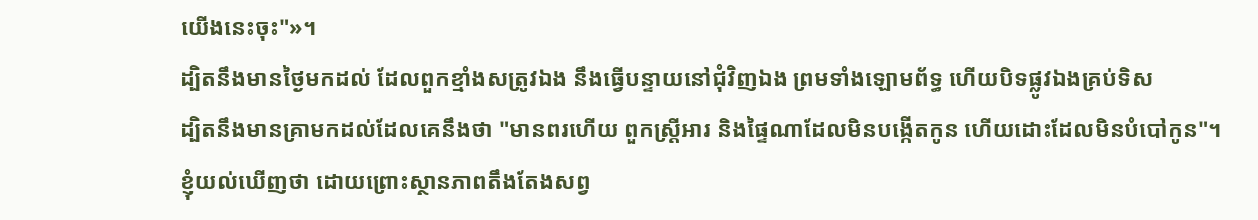យើងនេះចុះ"»។
ដ្បិតនឹងមានថ្ងៃមកដល់ ដែលពួកខ្មាំងសត្រូវឯង នឹងធ្វើបន្ទាយនៅជុំវិញឯង ព្រមទាំងឡោមព័ទ្ធ ហើយបិទផ្លូវឯងគ្រប់ទិស
ដ្បិតនឹងមានគ្រាមកដល់ដែលគេនឹងថា "មានពរហើយ ពួកស្ត្រីអារ និងផ្ទៃណាដែលមិនបង្កើតកូន ហើយដោះដែលមិនបំបៅកូន"។
ខ្ញុំយល់ឃើញថា ដោយព្រោះស្ថានភាពតឹងតែងសព្វ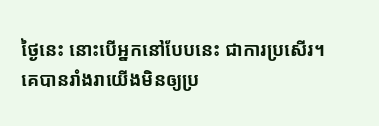ថ្ងៃនេះ នោះបើអ្នកនៅបែបនេះ ជាការប្រសើរ។
គេបានរាំងរាយើងមិនឲ្យប្រ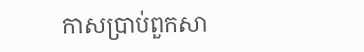កាសប្រាប់ពួកសា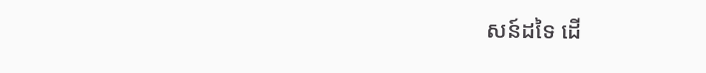សន៍ដទៃ ដើ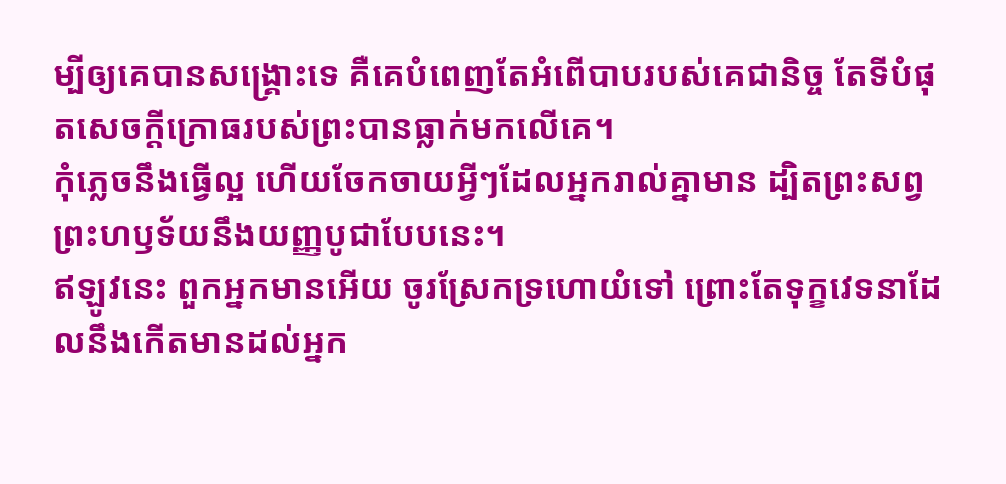ម្បីឲ្យគេបានសង្គ្រោះទេ គឺគេបំពេញតែអំពើបាបរបស់គេជានិច្ច តែទីបំផុតសេចក្ដីក្រោធរបស់ព្រះបានធ្លាក់មកលើគេ។
កុំភ្លេចនឹងធ្វើល្អ ហើយចែកចាយអ្វីៗដែលអ្នករាល់គ្នាមាន ដ្បិតព្រះសព្វព្រះហឫទ័យនឹងយញ្ញបូជាបែបនេះ។
ឥឡូវនេះ ពួកអ្នកមានអើយ ចូរស្រែកទ្រហោយំទៅ ព្រោះតែទុក្ខវេទនាដែលនឹងកើតមានដល់អ្នក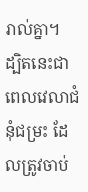រាល់គ្នា។
ដ្បិតនេះជាពេលវេលាជំនុំជម្រះ ដែលត្រូវចាប់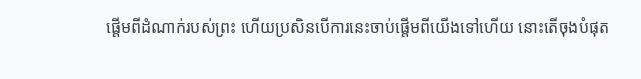ផ្តើមពីដំណាក់របស់ព្រះ ហើយប្រសិនបើការនេះចាប់ផ្តើមពីយើងទៅហើយ នោះតើចុងបំផុត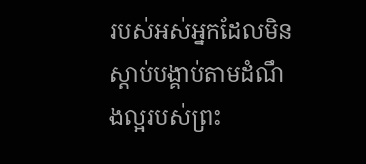របស់អស់អ្នកដែលមិនស្តាប់បង្គាប់តាមដំណឹងល្អរបស់ព្រះ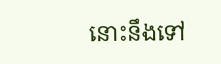នោះនឹងទៅ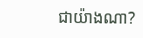ជាយ៉ាងណា?